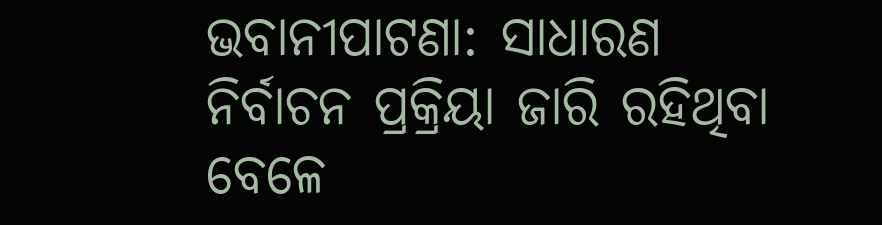ଭବାନୀପାଟଣା: ସାଧାରଣ ନିର୍ବାଚନ ପ୍ରକ୍ରିୟା ଜାରି ରହିଥିବା ବେଳେ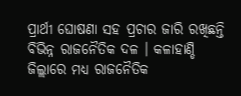ପ୍ରାର୍ଥୀ ଘୋଷଣା ସହ ପ୍ରଚାର ଜାରି ରଖିଛନ୍ତି ବିଭିନ୍ନ ରାଜନୈତିକ ଦଳ । କଳାହାଣ୍ଡି ଜିଲ୍ଲାରେ ମଧ୍ୟ ରାଜନୈତିକ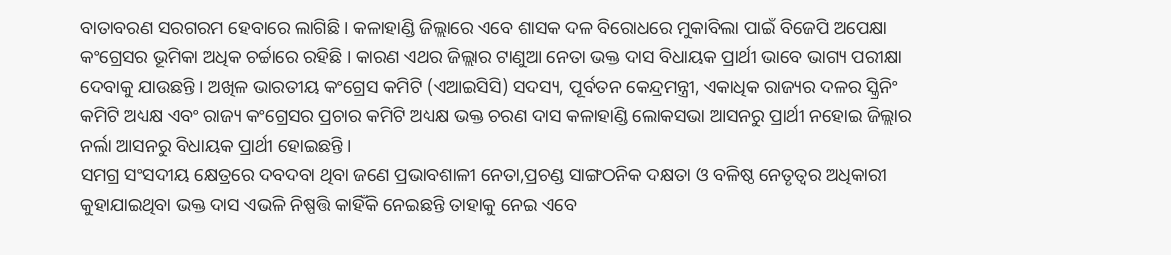ବାତାବରଣ ସରଗରମ ହେବାରେ ଲାଗିଛି । କଳାହାଣ୍ଡି ଜିଲ୍ଲାରେ ଏବେ ଶାସକ ଦଳ ବିରୋଧରେ ମୁକାବିଲା ପାଇଁ ବିଜେପି ଅପେକ୍ଷା କଂଗ୍ରେସର ଭୂମିକା ଅଧିକ ଚର୍ଚ୍ଚାରେ ରହିଛି । କାରଣ ଏଥର ଜିଲ୍ଲାର ଟାଣୁଆ ନେତା ଭକ୍ତ ଦାସ ବିଧାୟକ ପ୍ରାର୍ଥୀ ଭାବେ ଭାଗ୍ୟ ପରୀକ୍ଷା ଦେବାକୁ ଯାଉଛନ୍ତି । ଅଖିଳ ଭାରତୀୟ କଂଗ୍ରେସ କମିଟି (ଏଆଇସିସି) ସଦସ୍ୟ, ପୂର୍ବତନ କେନ୍ଦ୍ରମନ୍ତ୍ରୀ, ଏକାଧିକ ରାଜ୍ୟର ଦଳର ସ୍କ୍ରିନିଂ କମିଟି ଅଧ୍ୟକ୍ଷ ଏବଂ ରାଜ୍ୟ କଂଗ୍ରେସର ପ୍ରଚାର କମିଟି ଅଧ୍ୟକ୍ଷ ଭକ୍ତ ଚରଣ ଦାସ କଳାହାଣ୍ଡି ଲୋକସଭା ଆସନରୁ ପ୍ରାର୍ଥୀ ନହୋଇ ଜିଲ୍ଲାର ନର୍ଲା ଆସନରୁ ବିଧାୟକ ପ୍ରାର୍ଥୀ ହୋଇଛନ୍ତି ।
ସମଗ୍ର ସଂସଦୀୟ କ୍ଷେତ୍ରରେ ଦବଦବା ଥିବା ଜଣେ ପ୍ରଭାବଶାଳୀ ନେତା,ପ୍ରଚଣ୍ଡ ସାଙ୍ଗଠନିକ ଦକ୍ଷତା ଓ ବଳିଷ୍ଠ ନେତୃତ୍ବର ଅଧିକାରୀ କୁହାଯାଇଥିବା ଭକ୍ତ ଦାସ ଏଭଳି ନିଷ୍ପତ୍ତି କାହିଁକି ନେଇଛନ୍ତି ତାହାକୁ ନେଇ ଏବେ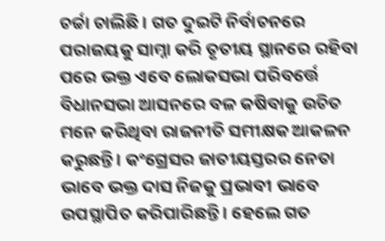ଚର୍ଚ୍ଚା ଚାଲିଛି । ଗତ ଦୁଇଟି ନିର୍ବାଚନରେ ପରାଜୟକୁ ସାମ୍ନା କରି ତୃତୀୟ ସ୍ଥାନରେ ରହିବା ପରେ ଭକ୍ତ ଏବେ ଲୋକସଭା ପରିବର୍ତ୍ତେ ବିଧାନସଭା ଆସନରେ ବଳ କଷିବାକୁ ଉଚିତ ମନେ କରିଥିବା ରାଜନୀତି ସମୀକ୍ଷକ ଆକଳନ କରୁଛନ୍ତି । କଂଗ୍ରେସର ଜାତୀୟସ୍ତରର ନେତା ଭାବେ ଭକ୍ତ ଦାସ ନିଜକୁ ପ୍ରଭାବୀ ଭାବେ ଉପସ୍ଥାପିତ କରିପାରିଛନ୍ତି । ହେଲେ ଗତ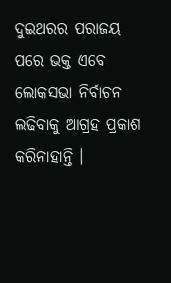ଦୁଇଥରର ପରାଜୟ ପରେ ଭକ୍ତ ଏବେ ଲୋକସଭା ନିର୍ବାଚନ ଲଢିବାକୁ ଆଗ୍ରହ ପ୍ରକାଶ କରିନାହାନ୍ତି ।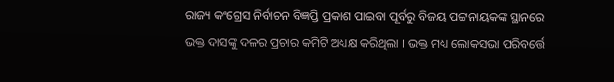ରାଜ୍ୟ କଂଗ୍ରେସ ନିର୍ବାଚନ ବିଜ୍ଞପ୍ତି ପ୍ରକାଶ ପାଇବା ପୂର୍ବରୁ ବିଜୟ ପଟ୍ଟନାୟକଙ୍କ ସ୍ଥାନରେ ଭକ୍ତ ଦାସଙ୍କୁ ଦଳର ପ୍ରଚାର କମିଟି ଅଧ୍ୟକ୍ଷ କରିଥିଲା । ଭକ୍ତ ମଧ୍ୟ ଲୋକସଭା ପରିବର୍ତ୍ତେ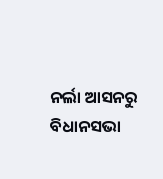ନର୍ଲା ଆସନରୁ ବିଧାନସଭା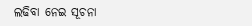ଲଢିବା ନେଇ ସୂଚନା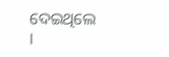ଦେଇଥିଲେ ।